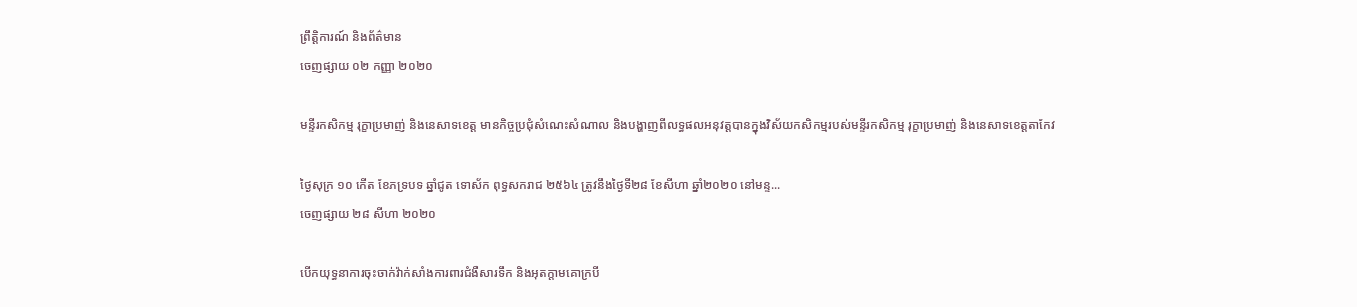ព្រឹត្តិការណ៍ និងព័ត៌មាន
ចេញផ្សាយ ០២ កញ្ញា ២០២០

មន្ទីរកសិកម្ម រុក្ខាប្រមាញ់ និងនេសាទខេត្ត មានកិច្ចប្រជុំសំណេះសំណាល និងបង្ហាញពីលទ្ធផលអនុវត្តបានក្នុងវិស័យកសិកម្មរបស់មន្ទីរកសិកម្ម រុក្ខាប្រមាញ់ និងនេសាទខេត្តតាកែវ

ថ្ងៃសុក្រ ១០ កើត ខែភទ្របទ ឆ្នាំជូត ទោស័ក ពុទ្ធសករាជ ២៥៦៤ ត្រូវនឹងថ្ងៃទី២៨ ខែសីហា ឆ្នាំ២០២០ នៅមន្ទ...
ចេញផ្សាយ ២៨ សីហា ២០២០

បើកយុទ្ធនាការចុះចាក់វ៉ាក់សាំងការពារជំងឺសារទឹក និងអុតក្តាមគោក្របី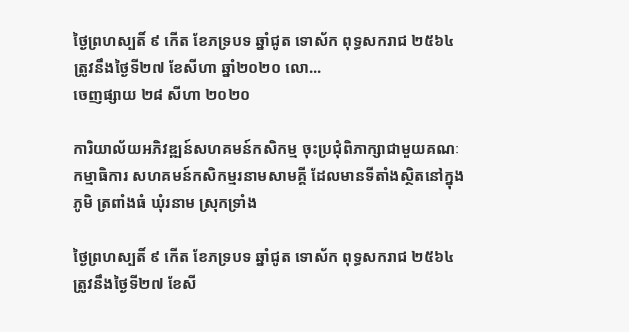ថ្ងៃព្រហស្បតិ៍ ៩ កើត ខែភទ្របទ ឆ្នាំជូត ទោស័ក ពុទ្ធសករាជ ២៥៦៤ ត្រូវនឹងថ្ងៃទី២៧ ខែសីហា ឆ្នាំ២០២០ លោ...
ចេញផ្សាយ ២៨ សីហា ២០២០

ការិយាល័យអភិវឌ្ឍន៍សហគមន៍កសិកម្ម ចុះប្រជុំពិភាក្សាជាមួយគណៈកម្មាធិការ សហគមន៍កសិកម្មរនាមសាមគ្គី ដែលមានទីតាំងស្ថិតនៅក្នុងភូមិ ត្រពាំងធំ ឃុំរនាម ស្រុកទ្រាំង

ថ្ងៃព្រហស្បតិ៍ ៩ កើត ខែភទ្របទ ឆ្នាំជូត ទោស័ក ពុទ្ធសករាជ ២៥៦៤ ត្រូវនឹងថ្ងៃទី២៧ ខែសី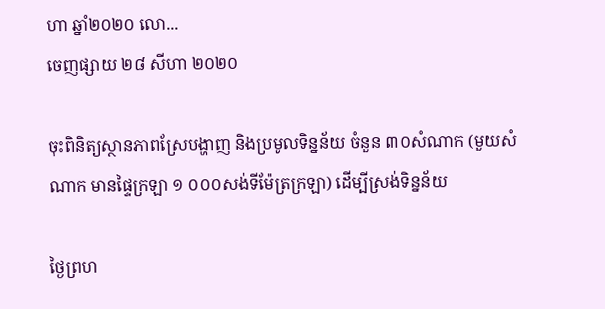ហា ឆ្នាំ២០២០ លោ...
ចេញផ្សាយ ២៨ សីហា ២០២០

ចុះពិនិត្យស្ថានភាពស្រែបង្ហាញ និងប្រមូលទិន្នន័យ ចំនួន ៣០សំណាក (មួយសំណាក មានផ្ទៃក្រឡា ១ ០០០សង់ទីម៉ែត្រក្រឡា) ដើម្បីស្រង់ទិន្នន័យ

ថ្ងៃព្រហ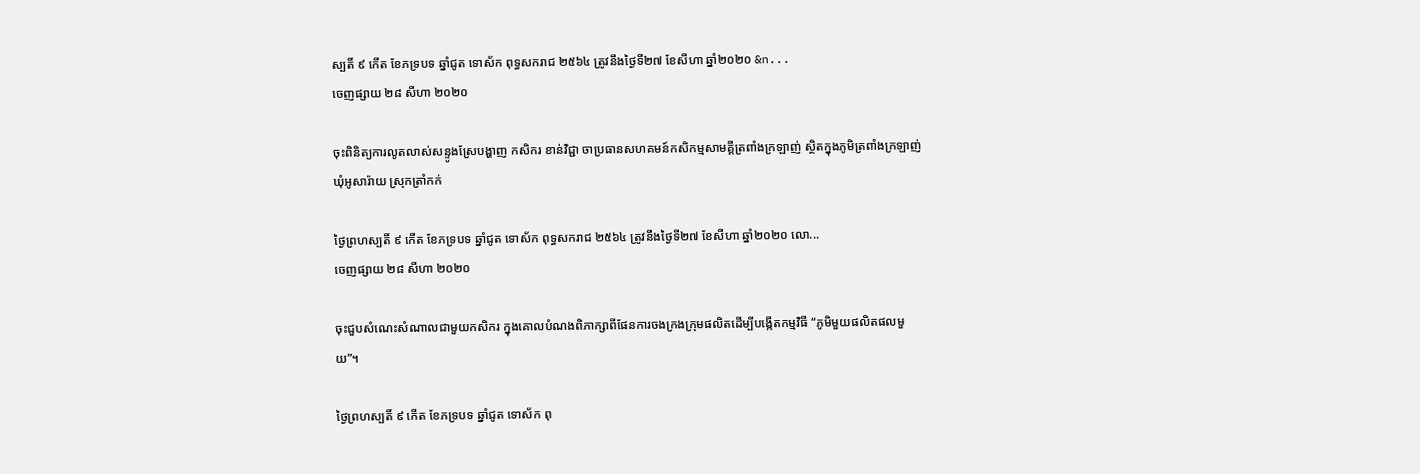ស្បតិ៍ ៩ កើត ខែភទ្របទ ឆ្នាំជូត ទោស័ក ពុទ្ធសករាជ ២៥៦៤ ត្រូវនឹងថ្ងៃទី២៧ ខែសីហា ឆ្នាំ២០២០ &n...
ចេញផ្សាយ ២៨ សីហា ២០២០

ចុះពិនិត្យការលូតលាស់សន្ទូងស្រែបង្ហាញ កសិករ ខាន់វិជ្ជា ចាប្រធានសហគមន៍កសិកម្មសាមគ្គីត្រពាំងក្រឡាញ់ ស្ថិតក្នុងភូមិត្រពាំងក្រឡាញ់ ឃុំអូសារ៉ាយ ស្រុកត្រាំកក់

ថ្ងៃព្រហស្បតិ៍ ៩ កើត ខែភទ្របទ ឆ្នាំជូត ទោស័ក ពុទ្ធសករាជ ២៥៦៤ ត្រូវនឹងថ្ងៃទី២៧ ខែសីហា ឆ្នាំ២០២០ លោ...
ចេញផ្សាយ ២៨ សីហា ២០២០

ចុះជួបសំណេះសំណាលជាមួយកសិករ ក្នុងគោលបំណងពិភាក្សាពីផែនការចងក្រងក្រុមផលិតដើម្បីបង្កើតកម្មវិធី “ភូមិមួយផលិតផលមួយ”។

ថ្ងៃព្រហស្បតិ៍ ៩ កើត ខែភទ្របទ ឆ្នាំជូត ទោស័ក ពុ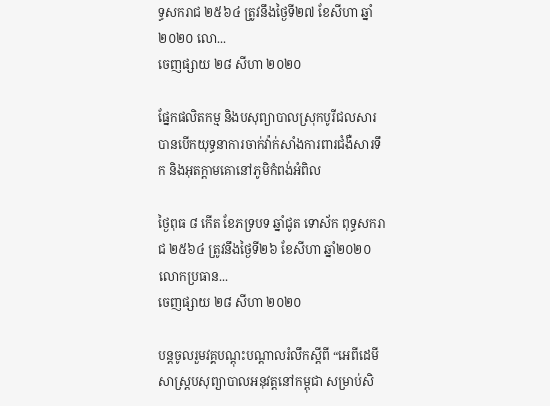ទ្ធសករាជ ២៥៦៤ ត្រូវនឹងថ្ងៃទី២៧ ខែសីហា ឆ្នាំ២០២០ លោ...
ចេញផ្សាយ ២៨ សីហា ២០២០

ផ្នែកផលិតកម្ម និងបសុព្យាបាលស្រុកបូរីជលសារ បានបើកយុទ្ធនាការចាក់វ៉ាក់សាំងការពារជំងឺសារទឹក និងអុតក្តាមគោនៅភូមិកំពង់អំពិល

ថ្ងៃពុធ ៨ កើត ខែភទ្របទ ឆ្នាំជូត ទោស័ក ពុទ្ធសករាជ ២៥៦៤ ត្រូវនឹងថ្ងៃទី២៦ ខែសីហា ឆ្នាំ២០២០ លោកប្រធាន...
ចេញផ្សាយ ២៨ សីហា ២០២០

បន្តចូលរួមវគ្គបណ្តុះបណ្តាលរំលឹកស្តីពី “អេពីដេមីសាស្ត្របសុព្យាបាលអនុវត្តនៅកម្ពុជា សម្រាប់សិ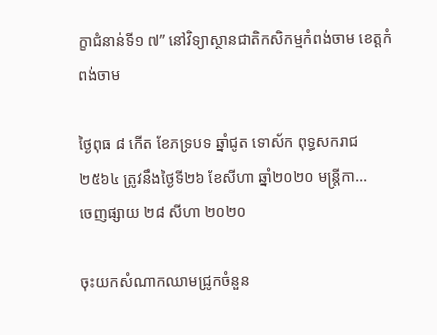ក្ខាជំនាន់ទី១ ៧” នៅវិទ្យាស្ថានជាតិកសិកម្មកំពង់ចាម ខេត្តកំពង់ចាម

ថ្ងៃពុធ ៨ កើត ខែភទ្របទ ឆ្នាំជូត ទោស័ក ពុទ្ធសករាជ ២៥៦៤ ត្រូវនឹងថ្ងៃទី២៦ ខែសីហា ឆ្នាំ២០២០ មន្ត្រីកា...
ចេញផ្សាយ ២៨ សីហា ២០២០

ចុះយកសំណាកឈាមជ្រូកចំនួន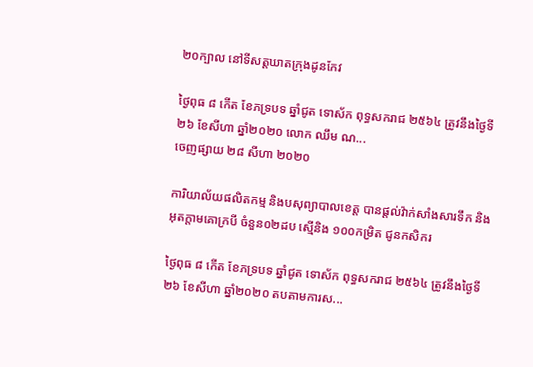២០ក្បាល នៅទីសត្តឃាតក្រុងដូនកែវ

ថ្ងៃពុធ ៨ កើត ខែភទ្របទ ឆ្នាំជូត ទោស័ក ពុទ្ធសករាជ ២៥៦៤ ត្រូវនឹងថ្ងៃទី២៦ ខែសីហា ឆ្នាំ២០២០ លោក ឈឹម ណ...
ចេញផ្សាយ ២៨ សីហា ២០២០

ការិយាល័យផលិតកម្ម និងបសុព្យាបាលខេត្ត បានផ្តល់វ៉ាក់សាំងសារទឹក និងអុតក្តាមគោក្របី ចំនួន០២ដប ស្មើនិង ១០០កម្រិត ជូនកសិករ

ថ្ងៃពុធ ៨ កើត ខែភទ្របទ ឆ្នាំជូត ទោស័ក ពុទ្ធសករាជ ២៥៦៤ ត្រូវនឹងថ្ងៃទី២៦ ខែសីហា ឆ្នាំ២០២០ តបតាមការស...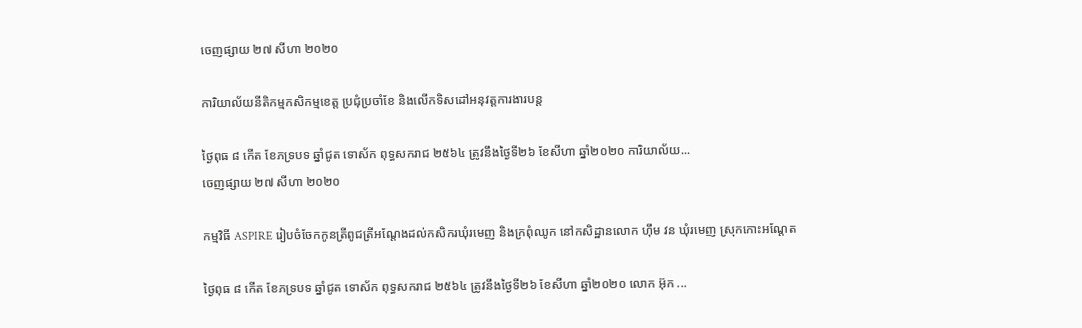ចេញផ្សាយ ២៧ សីហា ២០២០

ការិយាល័យនីតិកម្មកសិកម្មខេត្ត ប្រជុំប្រចាំខែ និងលើកទិសដៅអនុវត្តការងារបន្ត

ថ្ងៃពុធ ៨ កើត ខែភទ្របទ ឆ្នាំជូត ទោស័ក ពុទ្ធសករាជ ២៥៦៤ ត្រូវនឹងថ្ងៃទី២៦ ខែសីហា ឆ្នាំ២០២០ ការិយាល័យ...
ចេញផ្សាយ ២៧ សីហា ២០២០

កម្មវិធី ASPIRE រៀបចំចែកកូនត្រីពូជត្រីអណ្តែងដល់កសិករឃុំរមេញ និងក្រពុំឈូក នៅកសិដ្ឋានលោក ហ៊ឹម វន ឃុំរមេញ ស្រុកកោះអណ្តែត

ថ្ងៃពុធ ៨ កើត ខែភទ្របទ ឆ្នាំជូត ទោស័ក ពុទ្ធសករាជ ២៥៦៤ ត្រូវនឹងថ្ងៃទី២៦ ខែសីហា ឆ្នាំ២០២០ លោក អ៊ុក ...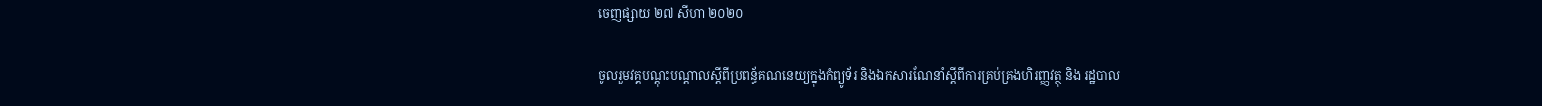ចេញផ្សាយ ២៧ សីហា ២០២០

ចូលរួមវគ្គបណ្តុះបណ្តាលស្តីពីប្រពន្ធ័គណនេយ្យក្នុងកំព្យូទ័រ និងឯកសារណែនាំស្តីពីការគ្រប់គ្រងហិរញ្ញវត្ថុ និង រដ្ឋបាល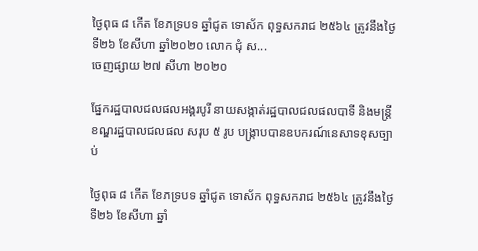ថ្ងៃពុធ ៨ កើត ខែភទ្របទ ឆ្នាំជូត ទោស័ក ពុទ្ធសករាជ ២៥៦៤ ត្រូវនឹងថ្ងៃទី២៦ ខែសីហា ឆ្នាំ២០២០ លោក ជុំ ស...
ចេញផ្សាយ ២៧ សីហា ២០២០

ផ្នែករដ្ឋបាលជលផលអង្គរបូរី នាយសង្កាត់រដ្ឋបាលជលផលបាទី និងមន្រ្តីខណ្ឌរដ្ឋបាលជលផល សរុប ៥ រូប បង្ក្រាបបានឧបករណ៍នេសាទខុសច្បាប់

ថ្ងៃពុធ ៨ កើត ខែភទ្របទ ឆ្នាំជូត ទោស័ក ពុទ្ធសករាជ ២៥៦៤ ត្រូវនឹងថ្ងៃទី២៦ ខែសីហា ឆ្នាំ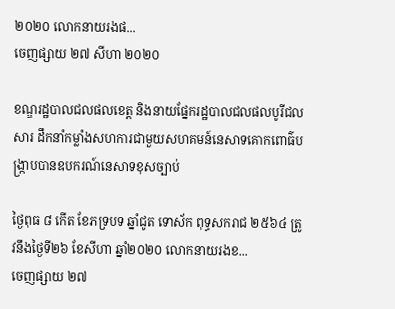២០២០ លោកនាយរងផ...
ចេញផ្សាយ ២៧ សីហា ២០២០

ខណ្ឌរដ្ឋបាលជលផលខេត្ត និងនាយផ្នែករដ្ឋបាលជលផលបូរីជលសារ ដឹកនាំកម្លាំងសហការជាមួយសហគមន៍នេសាទគោកពោធ៌បង្ក្រាបបានឧបករណ៍នេសាទខុសច្បាប់

ថ្ងៃពុធ ៨ កើត ខែភទ្របទ ឆ្នាំជូត ទោស័ក ពុទ្ធសករាជ ២៥៦៤ ត្រូវនឹងថ្ងៃទី២៦ ខែសីហា ឆ្នាំ២០២០ លោកនាយរងខ...
ចេញផ្សាយ ២៧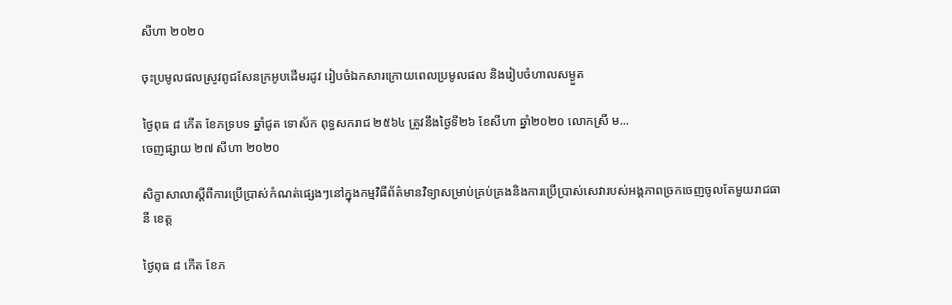សីហា ២០២០

ចុះប្រមូលផលស្រូវពូជសែនក្រអូបដើមរដូវ រៀបចំឯកសារក្រោយពេលប្រមូលផល និងរៀបចំហាលសម្ងួត

ថ្ងៃពុធ ៨ កើត ខែភទ្របទ ឆ្នាំជូត ទោស័ក ពុទ្ធសករាជ ២៥៦៤ ត្រូវនឹងថ្ងៃទី២៦ ខែសីហា ឆ្នាំ២០២០ លោកស្រី ម...
ចេញផ្សាយ ២៧ សីហា ២០២០

សិក្ខាសាលាស្ដីពីការប្រើប្រាស់កំណត់ផ្សេងៗនៅក្នុងកម្មវិធីព័ត៌មានវិទ្យាសម្រាប់គ្រប់គ្រងនិងការប្រើប្រាស់សេវារបស់អង្គភាពច្រកចេញចូលតែមួយរាជធានី ខេត្ត

ថ្ងៃពុធ ៨ កើត ខែភ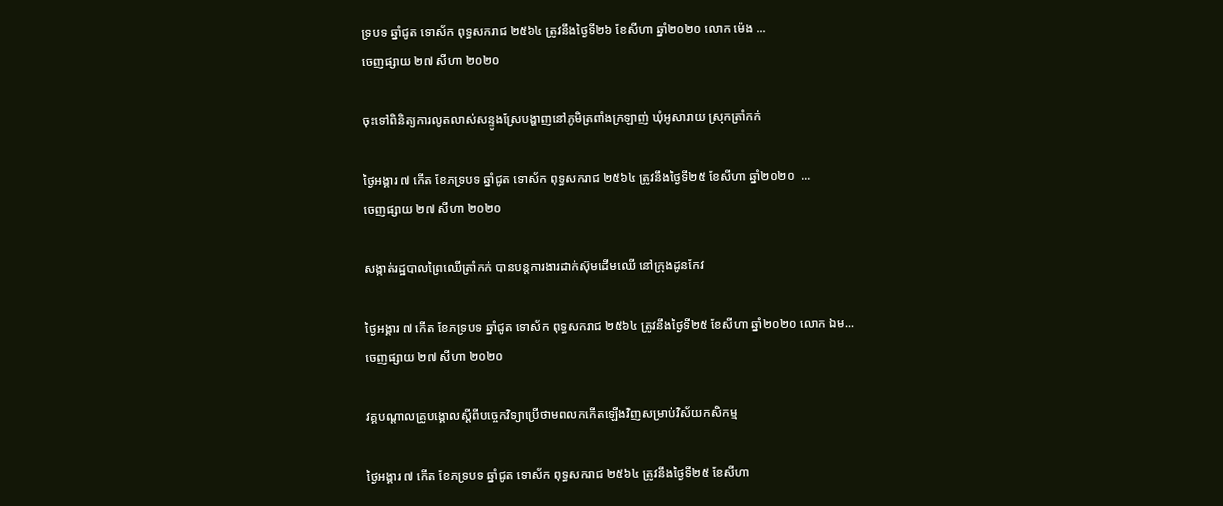ទ្របទ ឆ្នាំជូត ទោស័ក ពុទ្ធសករាជ ២៥៦៤ ត្រូវនឹងថ្ងៃទី២៦ ខែសីហា ឆ្នាំ២០២០ លោក ម៉េង ...
ចេញផ្សាយ ២៧ សីហា ២០២០

ចុះទៅពិនិត្យការលូតលាស់សន្ទូងស្រែបង្ហាញនៅភូមិត្រពាំងក្រឡាញ់ ឃុំអូសារាយ ស្រុកត្រាំកក់

ថ្ងៃអង្គារ ៧ កើត ខែភទ្របទ ឆ្នាំជូត ទោស័ក ពុទ្ធសករាជ ២៥៦៤ ត្រូវនឹងថ្ងៃទី២៥ ខែសីហា ឆ្នាំ២០២០  ...
ចេញផ្សាយ ២៧ សីហា ២០២០

សង្កាត់រដ្ឋបាលព្រៃឈើត្រាំកក់ បានបន្តការងារដាក់ស៊ុមដើមឈើ នៅក្រុងដូនកែវ

ថ្ងៃអង្គារ ៧ កើត ខែភទ្របទ ឆ្នាំជូត ទោស័ក ពុទ្ធសករាជ ២៥៦៤ ត្រូវនឹងថ្ងៃទី២៥ ខែសីហា ឆ្នាំ២០២០ លោក ឯម...
ចេញផ្សាយ ២៧ សីហា ២០២០

វគ្គបណ្តាលគ្រូបង្គោលស្តីពីបច្ចេកវិទ្យាប្រើថាមពលកកើតឡើងវិញសម្រាប់វិស័យកសិកម្ម

ថ្ងៃអង្គារ ៧ កើត ខែភទ្របទ ឆ្នាំជូត ទោស័ក ពុទ្ធសករាជ ២៥៦៤ ត្រូវនឹងថ្ងៃទី២៥ ខែសីហា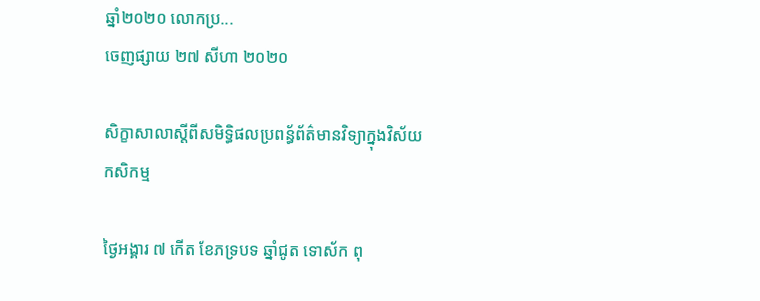ឆ្នាំ២០២០ លោកប្រ...
ចេញផ្សាយ ២៧ សីហា ២០២០

សិក្ខាសាលាស្តីពីសមិទ្ធិផលប្រពន្ធ័ព័ត៌មានវិទ្យាក្នុងវិស័យកសិកម្ម

ថ្ងៃអង្គារ ៧ កើត ខែភទ្របទ ឆ្នាំជូត ទោស័ក ពុ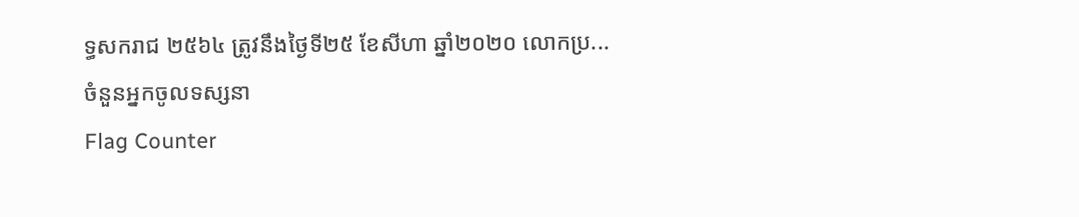ទ្ធសករាជ ២៥៦៤ ត្រូវនឹងថ្ងៃទី២៥ ខែសីហា ឆ្នាំ២០២០ លោកប្រ...
ចំនួនអ្នកចូលទស្សនា
Flag Counter